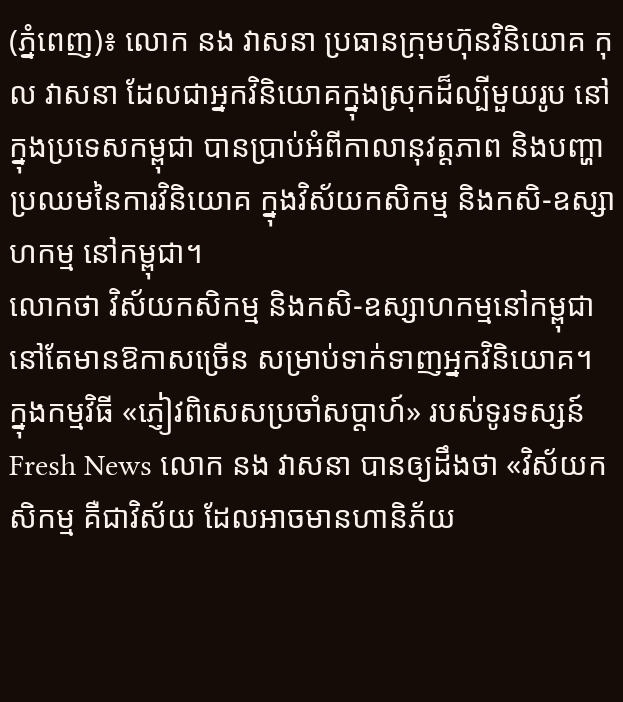(ភ្នំពេញ)៖ លោក នង វាសនា ប្រធានក្រុមហ៊ុនវិនិយោគ កុល វាសនា ដែលជាអ្នកវិនិយោគក្នុងស្រុកដ៏ល្បីមួយរូប នៅក្នុងប្រទេសកម្ពុជា បានប្រាប់អំពីកាលានុវត្តភាព និងបញ្ហាប្រឈមនៃការវិនិយោគ ក្នុងវិស័យកសិកម្ម និងកសិ-ឧស្សាហកម្ម នៅកម្ពុជា។
លោកថា វិស័យកសិកម្ម និងកសិ-ឧស្សាហកម្មនៅកម្ពុជា នៅតែមានឱកាសច្រើន សម្រាប់ទាក់ទាញអ្នកវិនិយោគ។
ក្នុងកម្មវិធី «ភ្ញៀវពិសេសប្រចាំសប្តាហ៍» របស់ទូរទស្សន៍ Fresh News លោក នង វាសនា បានឲ្យដឹងថា «វិស័យកសិកម្ម គឺជាវិស័យ ដែលអាចមានហានិភ័យ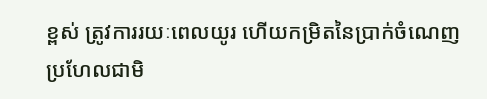ខ្ពស់ ត្រូវការរយៈពេលយូរ ហើយកម្រិតនៃប្រាក់ចំណេញ ប្រហែលជាមិ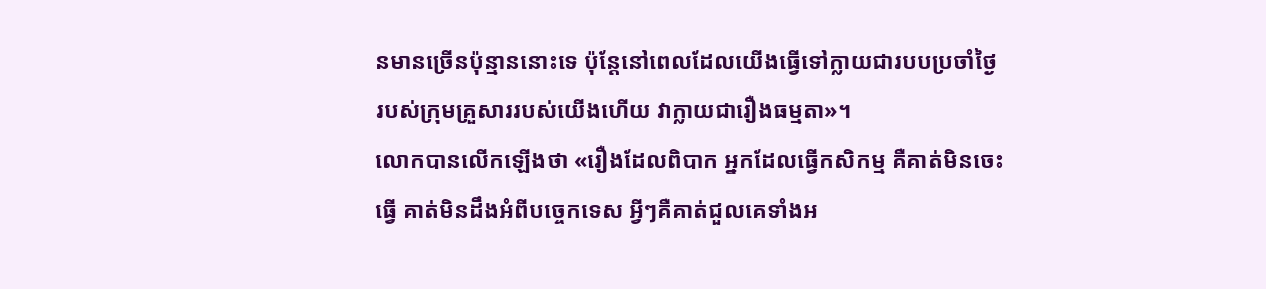នមានច្រើនប៉ុន្មាននោះទេ ប៉ុន្ដែនៅពេលដែលយើងធ្វើទៅក្លាយជារបបប្រចាំថ្ងៃ របស់ក្រុមគ្រួសាររបស់យើងហើយ វាក្លាយជារឿងធម្មតា»។
លោកបានលើកឡើងថា «រឿងដែលពិបាក អ្នកដែលធ្វើកសិកម្ម គឺគាត់មិនចេះធ្វើ គាត់មិនដឹងអំពីបច្ចេកទេស អ្វីៗគឺគាត់ជួលគេទាំងអ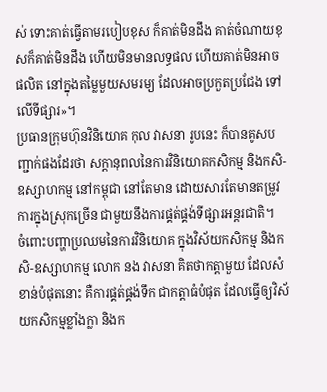ស់ ទោះគាត់ធ្វើតាមរបៀបខុស ក៏គាត់មិនដឹង គាត់ចំណាយខុសក៏គាត់មិនដឹង ហើយមិនមានលទ្ធផល ហើយគាត់មិនអាចផលិត នៅក្នុងតម្លៃមួយសមរម្យ ដែលអាចប្រកួតប្រជែង ទៅលើទីផ្សារ»។
ប្រធានក្រុមហ៊ុនវិនិយោគ កុល វាសនា រូបនេះ ក៏បានគូសបញ្ជាក់ផងដែរថា សក្ដានុពលនៃការវិនិយោគកសិកម្ម និងកសិ-ឧស្សាហកម្ម នៅកម្ពុជា នៅតែមាន ដោយសារតែមានតម្រូវការក្នុងស្រុកច្រើន ជាមួយនឹងការផ្គត់ផ្គង់ទីផ្សារអន្ដរជាតិ។
ចំពោះបញ្ហាប្រឈមនៃការវិនិយោគ ក្នុងវិស័យកសិកម្ម និងកសិ-ឧស្សាហកម្ម លោក នង វាសនា គិតថាកត្ដាមួយ ដែលសំខាន់បំផុតនោះ គឺការផ្គត់ផ្គង់ទឹក ជាកត្ដាធំបំផុត ដែលធ្វើឲ្យវិស័យកសិកម្មខ្លាំងក្លា និងក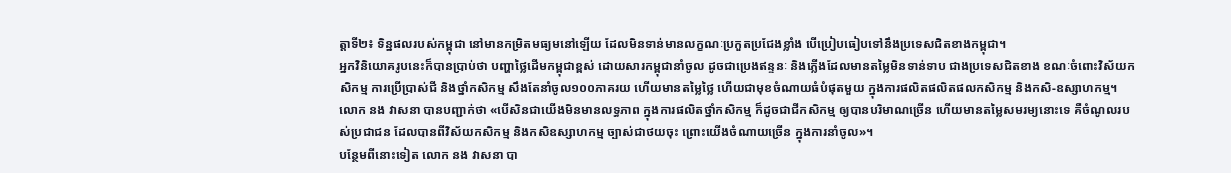ត្ដាទី២៖ ទិន្នផលរបស់កម្ពុជា នៅមានកម្រិតមធ្យមនៅឡើយ ដែលមិនទាន់មានលក្ខណៈប្រកួតប្រជែងខ្លាំង បើប្រៀបធៀបទៅនឹងប្រទេសជិតខាងកម្ពុជា។
អ្នកវិនិយោគរូបនេះក៏បានប្រាប់ថា បញ្ហាថ្លៃដើមកម្ពុជាខ្ពស់ ដោយសារកម្ពុជានាំចូល ដូចជាប្រេងឥន្ទនៈ និងភ្លើងដែលមានតម្លៃមិនទាន់ទាប ជាងប្រទេសជិតខាង ខណៈចំពោះវិស័យកសិកម្ម ការប្រើប្រាស់ជី និងថ្នាំកសិកម្ម សឹងតែនាំចូល១០០ភាគរយ ហើយមានតម្លៃថ្លៃ ហើយជាមុខចំណាយធំបំផុតមួយ ក្នុងការផលិតផលិតផលកសិកម្ម និងកសិ-ឧស្សាហកម្ម។
លោក នង វាសនា បានបញ្ជាក់ថា «បើសិនជាយើងមិនមានលទ្ធភាព ក្នុងការផលិតថ្នាំកសិកម្ម ក៏ដូចជាជីកសិកម្ម ឲ្យបានបរិមាណច្រើន ហើយមានតម្លៃសមរម្យនោះទេ គឺចំណូលរបស់ប្រជាជន ដែលបានពីវិស័យកសិកម្ម និងកសិឧស្សាហកម្ម ច្បាស់ជាថយចុះ ព្រោះយើងចំណាយច្រើន ក្នុងការនាំចូល»។
បន្ថែមពីនោះទៀត លោក នង វាសនា បា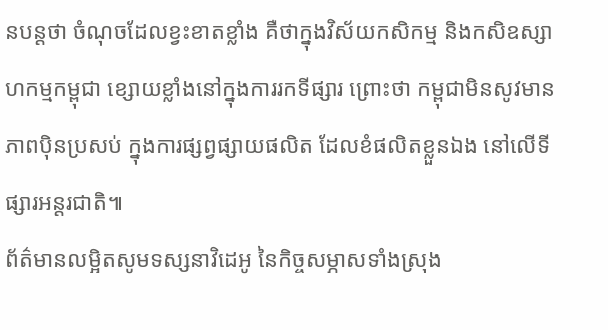នបន្ដថា ចំណុចដែលខ្វះខាតខ្លាំង គឺថាក្នុងវិស័យកសិកម្ម និងកសិឧស្សាហកម្មកម្ពុជា ខ្សោយខ្លាំងនៅក្នុងការរកទីផ្សារ ព្រោះថា កម្ពុជាមិនសូវមានភាពប៉ិនប្រសប់ ក្នុងការផ្សព្វផ្សាយផលិត ដែលខំផលិតខ្លួនឯង នៅលើទីផ្សារអន្ដរជាតិ៕
ព័ត៌មានលម្អិតសូមទស្សនាវិដេអូ នៃកិច្ចសម្ភាសទាំងស្រុង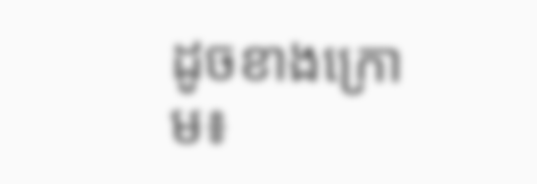ដូចខាងក្រោម៖